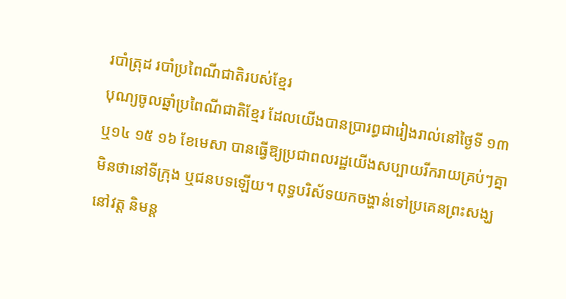របាំត្រុដ របាំប្រពៃណីជាតិរបស់ខ្មែរ
បុណ្យចូលឆ្នាំប្រពៃណីជាតិខ្មែរ ដែលយើងបានប្រារព្ធជារៀងរាល់នៅថ្ងៃទី ១៣ ឬ១៤ ១៥ ១៦ ខែមេសា បានធ្វើឱ្យប្រជាពលរដ្ឋយើងសប្បាយរីករាយគ្រប់ៗគ្នា មិនថានៅទីក្រុង ឬជនបទឡើយ។ ពុទ្ធបរិស័ទយកចង្ហាន់ទៅប្រគេនព្រះសង្ឃនៅវត្ត និមន្ត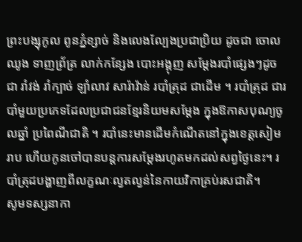ព្រះបង្សុកូល ពូនភ្នំខ្សាច់ និងលេងល្បែងប្រជាប្រិយ ដូចជា ចោលឈូង ទាញព្រ័ត្រ លាក់កន្សែង បោះអង្គុញ សម្ដែងរបាំផ្សេងៗដូចជា រាំវង់ រាំក្បាច់ ឡាំលាវ សារ៉ាវ៉ាន់ របាំត្រុដ ជាដើម ។ របាំត្រុដ ជារបាំមួយប្រភេទដែលប្រជាជនខ្មែរនិយមសម្ដែង ក្នុងឱកាសបុណ្យចូលឆ្នាំ ប្រពៃណីជាតិ ។ របាំនេះមានដើមកំណើតនៅក្នុងខេត្តសៀមរាប ហើយកូនចៅបានបន្ដការសម្ដែងរហូតមកដល់សព្វថ្ងៃនេះ។ របាំត្រុដបង្ហាញពីលក្ខណៈល្វតល្វន់នៃកាយវិកាគ្រប់រសជាតិ។
សូមទស្សនាកា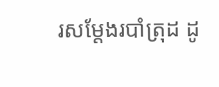រសម្ដែងរបាំត្រុដ ដូ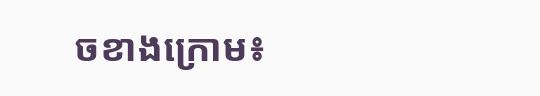ចខាងក្រោម៖